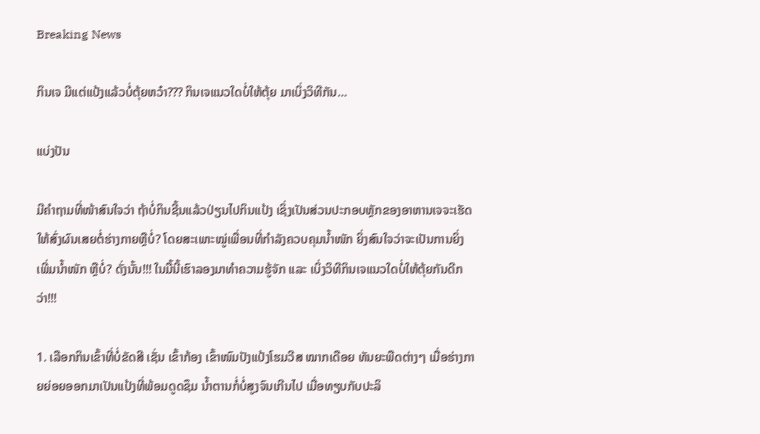Breaking News

ກິນເຈ ມີແຕ່ແປ້ງແລ້ວບໍ່ຕຸ້ຍຫວ໋າ??? ກິນເຈແນວໃດບໍ່ໃຫ້ຕຸ້ຍ ມາເບິ່ງວິທີກັນ…

ແບ່ງປັນ

ມີຄຳຖາມທີ່ໜ້າສົນໃຈວ່າ ຖ້າບໍ່ກິນຊີ້ນແລ້ວປ່ຽນໄປກິນແປ້ງ ເຊິ່ງເປັນສ່ວນປະກອບຫຼັກຂອງອາຫານເຈຈະເຮັດໃຫ້ສົ່ງຜົນເສຍຕໍ່ຮ່າງກາຍຫຼືບໍ່? ໂດຍສະເພາະໝູ່ເພື່ອນທີ່ກຳລັງຄວບຄຸມນໍ້າໜັກ ຍິ່ງສົນໃຈວ່າຈະເປັນການຍິ່ງເພີ່ມນໍ້າໜັກ ຫຼືບໍ່? ດັ່ງນັ້ນ!!! ໃນມື້ນີ້ເຮົາລອງມາທຳຄວາມຮູ້ຈັກ ແລະ ເບິ່ງວິທີກິນເຈແນວໃດບໍ່ໃຫ້ຕຸ້ຍກັນດີກວ່າ!!!

1. ເລືອກກິນເຂົ້າທີ່ບໍ່ຂັດສີ ເຊັ່ນ ເຂົ້າກ້ອງ ເຂົ້າໜົມປັງແປ້ງໂຮມວີສ ໝາກເດືອຍ ທັນຍະພືດຕ່າງໆ ເມື່ອຮ່າງກາຍຍ່ອຍອອກມາເປັນແປ້ງທີ່ພ້ອມດູດຊຶມ ນໍ້າຕານກໍ່ບໍ່ສູງຈົນເກີນໄປ ເມື່ອທຽບກັບປະລິ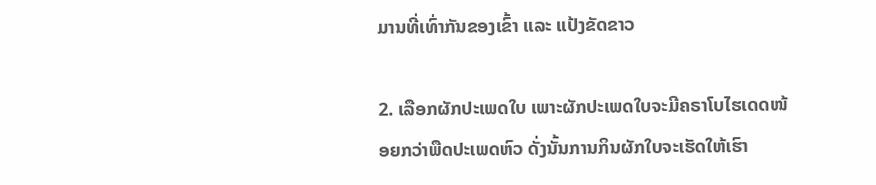ມານທີ່ເທົ່າກັນຂອງເຂົ້າ ແລະ ແປ້ງຂັດຂາວ

2. ເລືອກຜັກປະເພດໃບ ເພາະຜັກປະເພດໃບຈະມີຄຣາໂບໄຮເດດໜ້ອຍກວ່າພືດປະເພດຫົວ ດັ່ງນັ້ນການກິນຜັກໃບຈະເຮັດໃຫ້ເຮົາ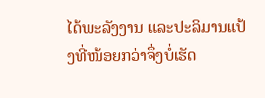ໄດ້ພະລັງງານ ແລະປະລິມານແປ້ງທີ່ໜ້ອຍກວ່າຈຶ່ງບໍ່ເຮັດ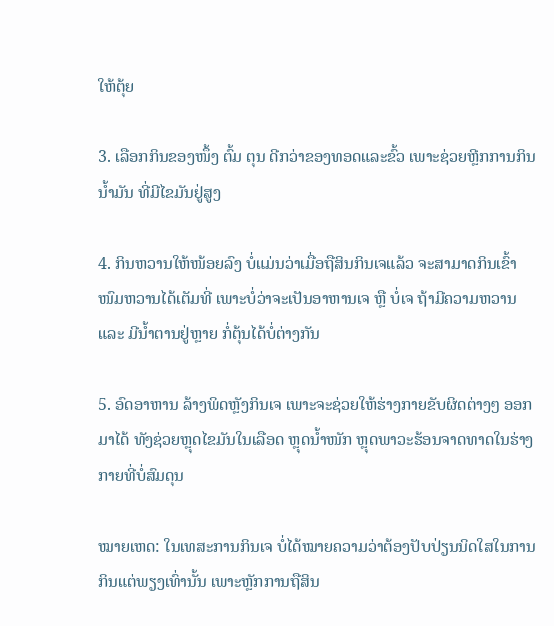ໃຫ້ຕຸ້ຍ

3. ເລືອກກິນຂອງໜຶ້ງ ຕົ້ມ ຕຸນ ດີກວ່າຂອງທອດແລະຂົ້ວ ເພາະຊ່ວຍຫຼີກການກິນນໍ້າມັນ ທີ່ມີໄຂມັນຢູ່ສູງ

4. ກິນຫວານໃຫ້ໜ້ອຍລົງ ບໍ່ແມ່ນວ່າເມື່ອຖືສິນກິນເຈແລ້ວ ຈະສາມາດກິນເຂົ້າໜົມຫວານໄດ້ເຕັມທີ່ ເພາະບໍ່ວ່າຈະເປັນອາຫານເຈ ຫຼື ບໍ່ເຈ ຖ້າມີຄວາມຫວານ ແລະ ມີນໍ້າຕານຢູ່ຫຼາຍ ກໍ່ຕຸ້ນໄດ້ບໍ່ຕ່າງກັນ

5. ອົດອາຫານ ລ້າງພິດຫຼັງກິນເຈ ເພາະຈະຊ່ວຍໃຫ້ຮ່າງກາຍຂັບຜິດຕ່າງໆ ອອກມາໄດ້ ທັງຊ່ວຍຫຼຸດໄຂມັນໃນເລືອດ ຫຼຸດນໍ້າໜັກ ຫຼຸດພາວະຮ້ອນຈາດທາດໃນຮ່າງກາຍທີ່ບໍ່ສົມດຸນ

ໝາຍເຫດ: ໃນເທສະການກິນເຈ ບໍ່ໄດ້ໝາຍຄວາມວ່າຕ້ອງປັບປ່ຽນນິດໃສໃນການກິນແຕ່ພຽງເທົ່ານັ້ນ ເພາະຫຼັກການຖືສິນ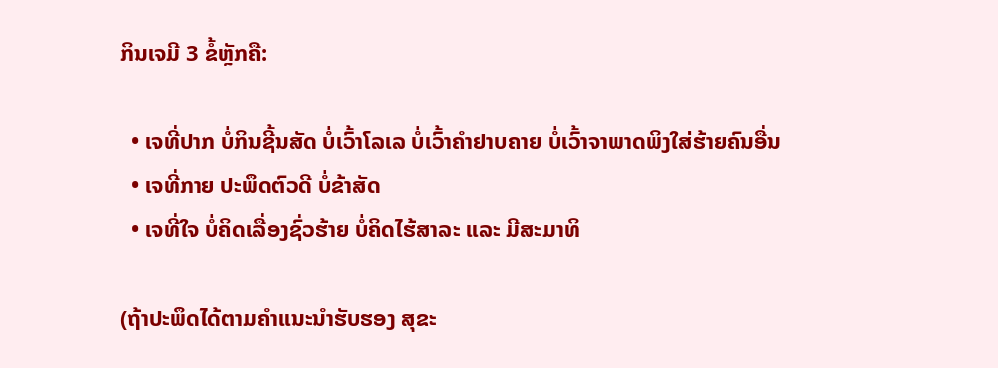ກິນເຈມີ 3 ຂໍ້ຫຼັກຄື:

  • ເຈທີ່ປາກ ບໍ່ກິນຊີ້ນສັດ ບໍ່ເວົ້າໂລເລ ບໍ່ເວົ້າຄຳຢາບຄາຍ ບໍ່ເວົ້າຈາພາດພິງໃສ່ຮ້າຍຄົນອື່ນ
  • ເຈທີ່ກາຍ ປະພຶດຕົວດີ ບໍ່ຂ້າສັດ
  • ເຈທີ່ໃຈ ບໍ່ຄິດເລື່ອງຊົ່ວຮ້າຍ ບໍ່ຄິດໄຮ້ສາລະ ແລະ ມີສະມາທິ

(ຖ້າປະພຶດໄດ້ຕາມຄຳແນະນຳຮັບຮອງ ສຸຂະ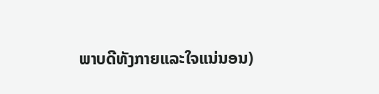ພາບດີທັງກາຍແລະໃຈແນ່ນອນ)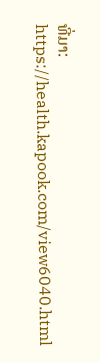ທີ່ມາ: https://health.kapook.com/view6040.html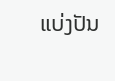ແບ່ງປັນ